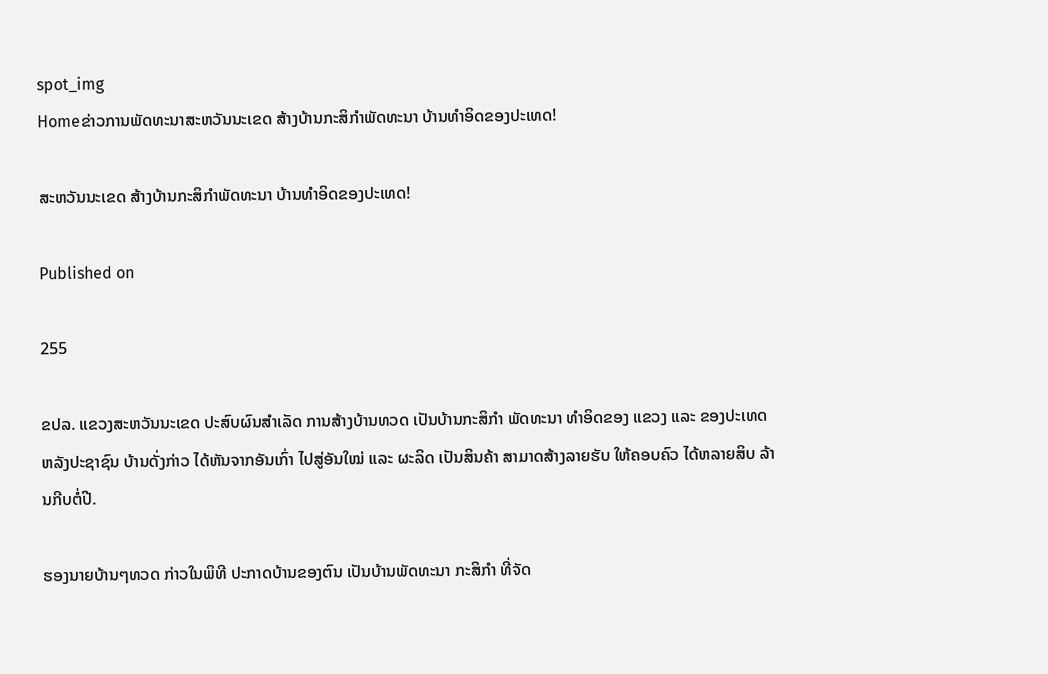spot_img
Homeຂ່າວການພັດທະນາສະຫວັນນະເຂດ ສ້າງບ້ານກະສິກຳພັດທະນາ ບ້ານທຳອິດຂອງປະເທດ!

ສະຫວັນນະເຂດ ສ້າງບ້ານກະສິກຳພັດທະນາ ບ້ານທຳອິດຂອງປະເທດ!

Published on

255

ຂປລ. ແຂວງສະຫວັນນະເຂດ ປະສົບຜົນສຳເລັດ ການສ້າງບ້ານທວດ ເປັນບ້ານກະສິກຳ ພັດທະນາ ທຳອິດຂອງ ແຂວງ ແລະ ຂອງປະເທດ ຫລັງປະຊາຊົນ ບ້ານດັ່ງກ່າວ ໄດ້ຫັນຈາກອັນເກົ່າ ໄປສູ່ອັນໃໝ່ ແລະ ຜະລິດ ເປັນສິນຄ້າ ສາມາດສ້າງລາຍຮັບ ໃຫ້ຄອບຄົວ ໄດ້ຫລາຍສິບ ລ້ານກີບຕໍ່ປີ.

ຮອງນາຍບ້ານໆທວດ ກ່າວໃນພິທີ ປະກາດບ້ານຂອງຕົນ ເປັນບ້ານພັດທະນາ ກະສິກຳ ທີ່ຈັດ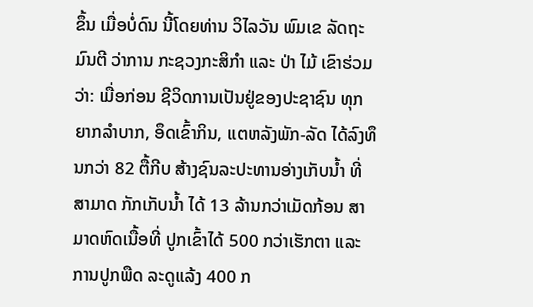ຂຶ້ນ ເມື່ອບໍ່ດົນ ນີ້ໂດຍທ່ານ ວິໄລວັນ ພົມເຂ ລັດຖະມົນຕີ ວ່າການ ກະຊວງກະສິກຳ ແລະ ປ່າ ໄມ້ ເຂົາຮ່ວມວ່າ: ເມື່ອກ່ອນ ຊີວິດການເປັນຢູ່ຂອງປະຊາຊົນ ທຸກຍາກລຳບາກ, ອຶດເຂົ້າກິນ, ແຕຫລັງພັກ-ລັດ ໄດ້ລົງທຶນກວ່າ 82 ຕື້ກີບ ສ້າງຊົນລະປະທານອ່າງເກັບນ້ຳ ທີ່ສາມາດ ກັກເກັບນ້ຳ ໄດ້ 13 ລ້ານກວ່າເມັດກ້ອນ ສາມາດຫົດເນື້ອທີ່ ປູກເຂົ້າໄດ້ 500 ກວ່າເຮັກຕາ ແລະ ການປູກພືດ ລະດູແລ້ງ 400 ກ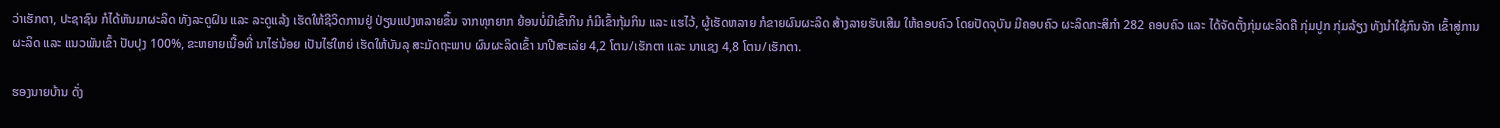ວ່າເຮັກຕາ, ປະຊາຊົນ ກໍໄດ້ຫັນມາຜະລິດ ທັງລະດູຝົນ ແລະ ລະດູແລ້ງ ເຮັດໃຫ້ຊີວິດການຢູ່ ປ່ຽນແປງຫລາຍຂຶ້ນ ຈາກທຸກຍາກ ຍ້ອນບໍ່ມີເຂົ້າກິນ ກໍມີເຂົ້າກຸ້ມກິນ ແລະ ແຮໄວ້, ຜູ້ເຮັດຫລາຍ ກໍຂາຍຜົນຜະລິດ ສ້າງລາຍຮັບເສີມ ໃຫ້ຄອບຄົວ ໂດຍປັດຈຸບັນ ມີຄອບຄົວ ຜະລິດກະສິກຳ 282 ຄອບຄົວ ແລະ ໄດ້ຈັດຕັ້ງກຸ່ມຜະລິດຄື ກຸ່ມປູກ ກຸ່ມລ້ຽງ ທັງນຳໃຊ້ກົນຈັກ ເຂົ້າສູ່ການຜະລິດ ແລະ ແນວພັນເຂົ້າ ປັບປຸງ 100%, ຂະຫຍາຍເນື້ອທີ່ ນາໄຮ່ນ້ອຍ ເປັນໄຮ່ໃຫຍ່ ເຮັດໃຫ້ບັນລຸ ສະມັດຖະພາບ ຜົນຜະລິດເຂົ້າ ນາປີສະເລ່ຍ 4,2 ໂຕນ/ເຮັກຕາ ແລະ ນາແຊງ 4,8 ໂຕນ/ເຮັກຕາ.

ຮອງນາຍບ້ານ ດັ່ງ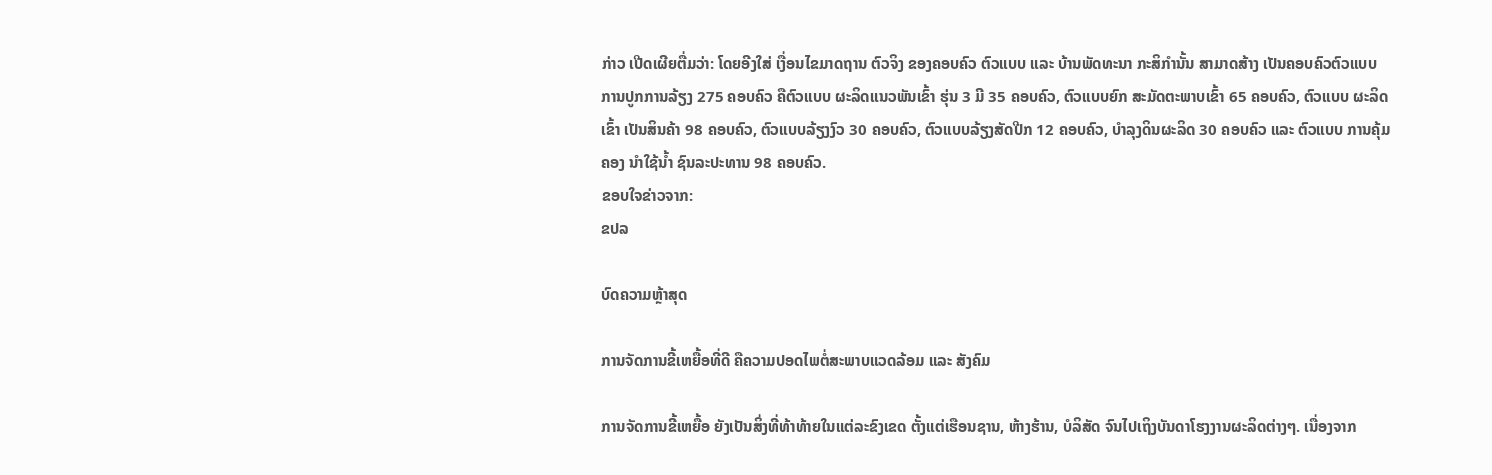ກ່າວ ເປີດເຜີຍຕື່ມວ່າ: ໂດຍອີງໃສ່ ເງື່ອນໄຂມາດຖານ ຕົວຈິງ ຂອງຄອບຄົວ ຕົວແບບ ແລະ ບ້ານພັດທະນາ ກະສິກຳນັ້ນ ສາມາດສ້າງ ເປັນຄອບຄົວຕົວແບບ ການປູກການລ້ຽງ 275 ຄອບຄົວ ຄືຕົວແບບ ຜະລິດແນວພັນເຂົ້າ ຮຸ່ນ 3 ມີ 35 ຄອບຄົວ, ຕົວແບບຍົກ ສະມັດຕະພາບເຂົ້າ 65 ຄອບຄົວ, ຕົວແບບ ຜະລິດເຂົ້າ ເປັນສິນຄ້າ 98 ຄອບຄົວ, ຕົວແບບລ້ຽງງົວ 30 ຄອບຄົວ, ຕົວແບບລ້ຽງສັດປີກ 12 ຄອບຄົວ, ບຳລຸງດິນຜະລິດ 30 ຄອບຄົວ ແລະ ຕົວແບບ ການຄຸ້ມຄອງ ນຳໃຊ້ນ້ຳ ຊົນລະປະທານ 98 ຄອບຄົວ.
ຂອບໃຈຂ່າວຈາກ:
ຂປລ

ບົດຄວາມຫຼ້າສຸດ

ການຈັດການຂີ້ເຫຍື້ອທີ່ດີ ຄືຄວາມປອດໄພຕໍ່ສະພາບແວດລ້ອມ ແລະ ສັງຄົມ

ການຈັດການຂີ້ເຫຍື້ອ ຍັງເປັນສິ່ງທີ່ທ້າທ້າຍໃນແຕ່ລະຂົງເຂດ ຕັ້ງແຕ່ເຮືອນຊານ, ຫ້າງຮ້ານ, ບໍລິສັດ ຈົນໄປເຖິງບັນດາໂຮງງານຜະລິດຕ່າງໆ. ເນື່ອງຈາກ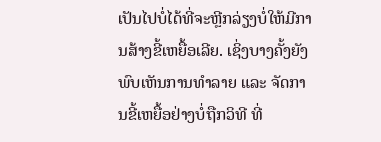ເປັນໄປບໍ່ໄດ້ທີ່ຈະຫຼີກລ່ຽງບໍ່ໃຫ້ມີການສ້າງຂີ້ເຫຍື້ອເລີຍ. ເຊິ່ງບາງຄັ້ງຍັງພົບເຫັນການທຳລາຍ ແລະ ຈັດການຂີ້ເຫຍື້ອຢ່າງບໍ່ຖືກວິທີ ທີ່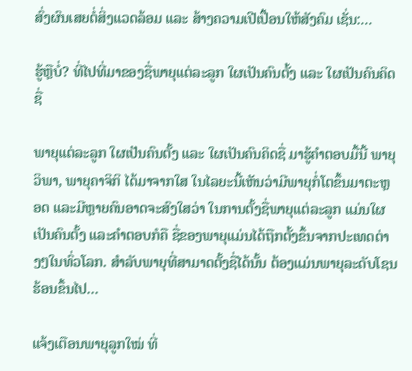ສົ່ງຜົນເສຍຕໍ່ສິ່ງແວດລ້ອມ ແລະ ສ້າງຄວາມເປີເປື້ອນໃຫ້ສັງຄົມ ເຊັ່ນ:...

ຮູ້ຫຼືບໍ່? ທີ່ໄປທີ່ມາຂອງຊື່ພາຍຸແຕ່ລະລູກ ໃຜເປັນຄົນຕັ້ງ ແລະ ໃຜເປັນຄົນຄິດຊື່

ພາຍຸແຕ່ລະລູກ ໃຜເປັນຄົນຕັ້ງ ແລະ ໃຜເປັນຄົນຄິດຊື່ ມາຮູ້ຄຳຕອບມື້ນີ້ ພາຍຸວິພາ, ພາຍຸຄາຈິກິ ໄດ້ມາຈາກໃສ ໃນໄລຍະນີ້ເຫັນວ່າມີພາຍຸກໍ່ໂຕຂຶ້ນມາຕະຫຼອດ ແລະມີຫຼາຍຄົນອາດຈະສົງໃສວ່າ ໃນການຕັ້ງຊື່ພາຍຸແຕ່ລະລູກ ແມ່ນໃຜເປັນຄົນຕັ້ງ ແລະຄໍາຕອບກໍຄື ຊື່ຂອງພາຍຸແມ່ນໄດ້ຖືກຕັ້ງຂຶ້ນຈາກປະເທດຕ່າງໆໃນທົ່ວໂລກ. ສຳລັບພາຍຸທີ່ສາມາດຕັ້ງຊື່ໄດ້ນັ້ນ ຕ້ອງແມ່ນພາຍຸລະດັບໂຊນຮ້ອນຂຶ້ນໄປ...

ແຈ້ງເຕືອນພາຍຸລູກໃໝ່ ທີ່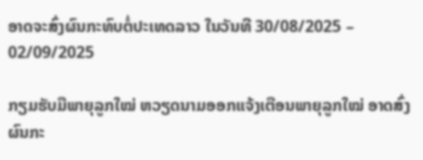ອາດຈະສົ່ງຜົນກະທົບຕໍ່ປະເທດລາວ ໃນວັນທີ 30/08/2025 – 02/09/2025

ກຽມຮັບມືພາຍຸລູກໃໝ່ ຫວຽດນາມອອກແຈ້ງເຕືອນພາຍຸລູກໃໝ່ ອາດສົ່ງຜົນກະ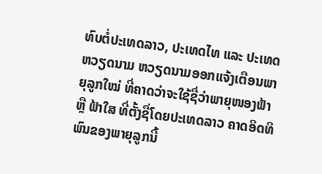ທົບຕໍ່ປະເທດລາວ, ປະເທດໄທ ແລະ ປະເທດຫວຽດນາມ ຫວຽດນາມອອກແຈ້ງເຕືອນພາຍຸລູກໃໝ່ ທີ່ຄາດວ່າຈະໃຊ້ຊື່ວ່າພາຍຸໜອງຟ້າ ຫຼື ຟ້າໃສ ທີ່ຕັ້ງຊື່ໂດຍປະເທດລາວ ຄາດອິດທິພົນຂອງພາຍຸລູກນີ້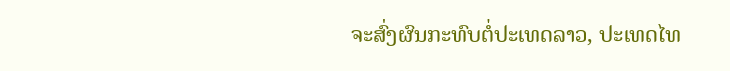ຈະສົ່ງຜົນກະທົບຕໍ່ປະເທດລາວ, ປະເທດໄທ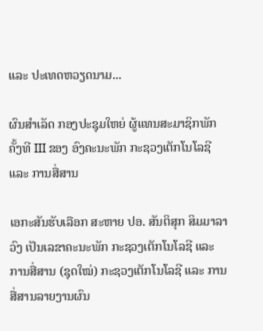ແລະ ປະເທດຫວຽດນາມ...

ຜົນສໍາເລັດ ກອງປະຊຸມໃຫຍ່ ຜູ້ແທນສະມາຊິກພັກ ຄັ້ງທີ III ຂອງ ອົງຄະນະພັກ ກະຊວງເຕັກໂນໂລຊີ ແລະ ການສື່ສານ

ເອກະສັນຮັບເລືອກ ສະຫາຍ ປອ. ສັນຕິສຸກ ສິມມາລາວົງ ເປັນເລຂາຄະນະພັກ ກະຊວງເຕັກໂນໂລຊີ ແລະ ການສື່ສານ (ຊຸດໃໝ່) ກະຊວງເຕັກໂນໂລຊີ ແລະ ການສື່ສານລາຍງານຜົນ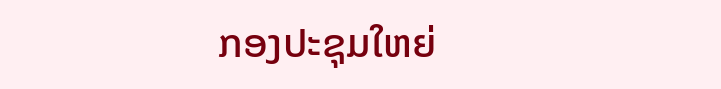ກອງປະຊຸມໃຫຍ່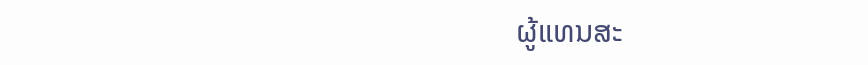ຜູ້ແທນສະ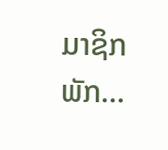ມາຊິກພັກ...